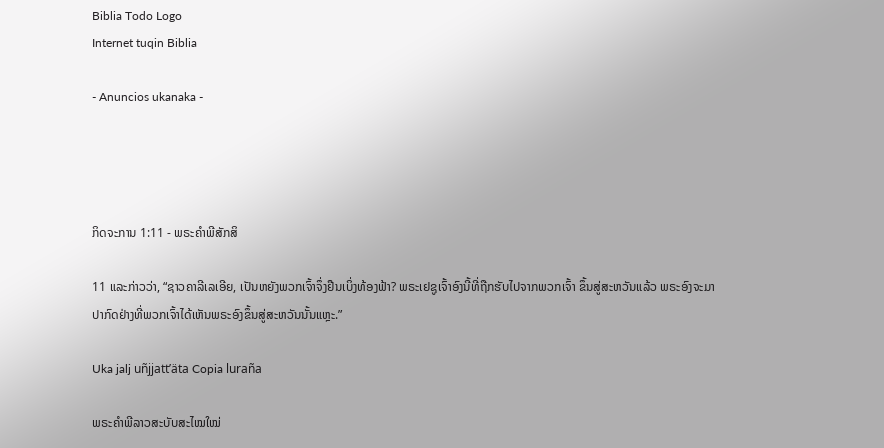Biblia Todo Logo
Internet tuqin Biblia

- Anuncios ukanaka -




ກິດຈະການ 1:11 - ພຣະຄຳພີສັກສິ

11 ແລະກ່າວວ່າ, “ຊາວຄາລີເລເອີຍ, ເປັນຫຍັງພວກເຈົ້າຈຶ່ງຢືນເບິ່ງທ້ອງຟ້າ? ພຣະເຢຊູເຈົ້າອົງນີ້ທີ່ຖືກຮັບໄປຈາກພວກເຈົ້າ ຂຶ້ນສູ່ສະຫວັນແລ້ວ ພຣະອົງຈະມາປາກົດຢ່າງທີ່ພວກເຈົ້າໄດ້ເຫັນພຣະອົງຂຶ້ນສູ່ສະຫວັນນັ້ນແຫຼະ.”

Uka jalj uñjjattʼäta Copia luraña

ພຣະຄຳພີລາວສະບັບສະໄໝໃໝ່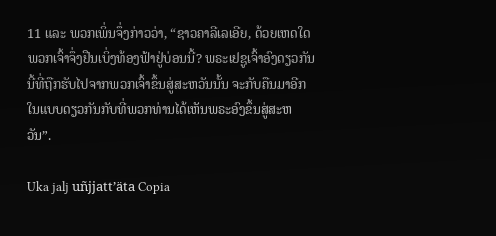11 ແລະ ພວກເພິ່ນຈຶ່ງກ່າວວ່າ, “ຊາວຄາລີເລເອີຍ, ດ້ວຍເຫດໃດພວກເຈົ້າຈຶ່ງຢືນເບິ່ງທ້ອງຟ້າຢູ່ບ່ອນນີ້? ພຣະເຢຊູເຈົ້າອົງດຽວກັນນີ້ທີ່ຖືກຮັບໄປຈາກພວກເຈົ້າຂຶ້ນສູ່ສະຫວັນນັ້ນ ຈະກັບຄືນມາອີກໃນແບບດຽວກັນກັບທີ່ພວກທ່ານໄດ້ເຫັນພຣະອົງຂຶ້ນສູ່ສະຫວັນ”.

Uka jalj uñjjattʼäta Copia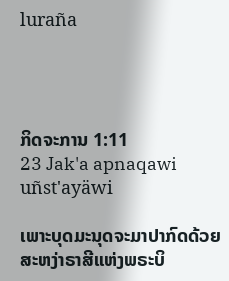luraña




ກິດຈະການ 1:11
23 Jak'a apnaqawi uñst'ayäwi

ເພາະບຸດມະນຸດຈະມາປາກົດດ້ວຍສະຫງ່າຣາສີແຫ່ງພຣະບິ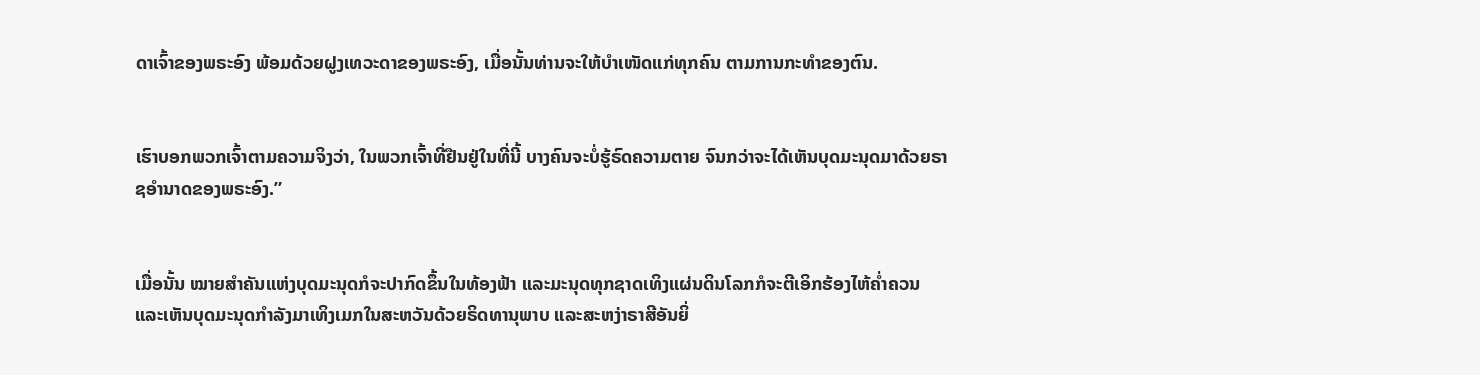ດາເຈົ້າຂອງພຣະອົງ ພ້ອມດ້ວຍຝູງເທວະດາຂອງພຣະອົງ, ເມື່ອນັ້ນທ່ານຈະໃຫ້ບຳເໜັດແກ່ທຸກຄົນ ຕາມການກະທຳຂອງຕົນ.


ເຮົາບອກພວກເຈົ້າຕາມຄວາມຈິງວ່າ, ໃນພວກເຈົ້າທີ່ຢືນຢູ່ໃນທີ່ນີ້ ບາງຄົນຈະບໍ່ຮູ້ຣົດຄວາມຕາຍ ຈົນກວ່າຈະໄດ້ເຫັນບຸດມະນຸດມາດ້ວຍຣາຊອຳນາດຂອງພຣະອົງ.”


ເມື່ອນັ້ນ ໝາຍສຳຄັນແຫ່ງບຸດມະນຸດກໍຈະປາກົດຂຶ້ນໃນທ້ອງຟ້າ ແລະມະນຸດທຸກຊາດເທິງແຜ່ນດິນໂລກກໍຈະຕີເອິກຮ້ອງໄຫ້ຄໍ່າຄວນ ແລະເຫັນບຸດມະນຸດກຳລັງມາເທິງເມກໃນສະຫວັນດ້ວຍຣິດທານຸພາບ ແລະສະຫງ່າຣາສີອັນຍິ່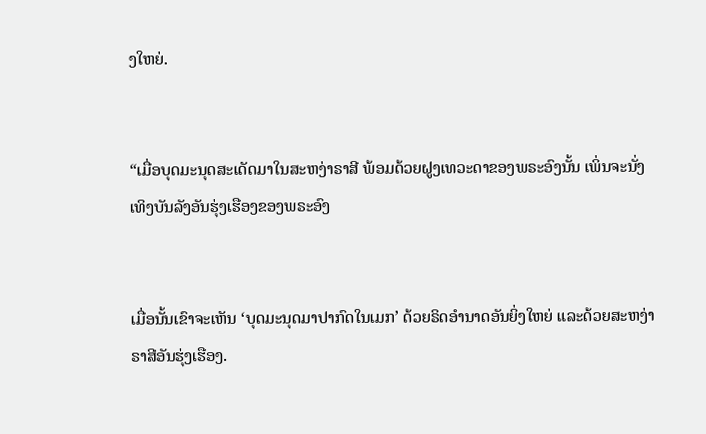ງໃຫຍ່.


“ເມື່ອບຸດມະນຸດສະເດັດມາໃນສະຫງ່າຣາສີ ພ້ອມດ້ວຍຝູງເທວະດາຂອງພຣະອົງນັ້ນ ເພິ່ນຈະນັ່ງເທິງບັນລັງອັນຮຸ່ງເຮືອງຂອງພຣະອົງ


ເມື່ອນັ້ນເຂົາຈະເຫັນ ‘ບຸດມະນຸດມາປາກົດໃນເມກ’ ດ້ວຍຣິດອຳນາດອັນຍິ່ງໃຫຍ່ ແລະດ້ວຍສະຫງ່າຣາສີອັນຮຸ່ງເຮືອງ.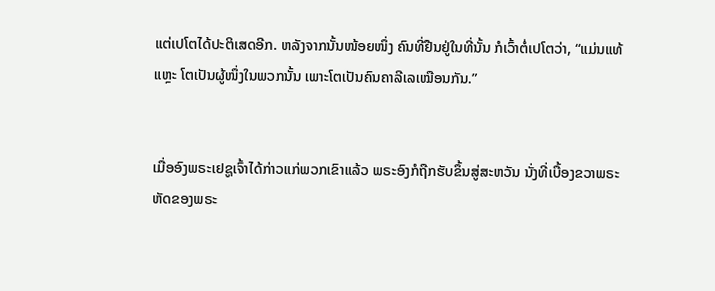ແຕ່ເປໂຕໄດ້ປະຕິເສດອີກ. ຫລັງຈາກນັ້ນໜ້ອຍໜຶ່ງ ຄົນທີ່ຢືນຢູ່ໃນທີ່ນັ້ນ ກໍເວົ້າຕໍ່ເປໂຕວ່າ, “ແມ່ນແທ້ແຫຼະ ໂຕເປັນຜູ້ໜຶ່ງໃນພວກນັ້ນ ເພາະໂຕເປັນຄົນຄາລີເລເໝືອນກັນ.”


ເມື່ອອົງພຣະເຢຊູເຈົ້າໄດ້ກ່າວແກ່ພວກເຂົາແລ້ວ ພຣະອົງກໍຖືກຮັບຂຶ້ນສູ່ສະຫວັນ ນັ່ງທີ່ເບື້ອງຂວາພຣະຫັດຂອງພຣະ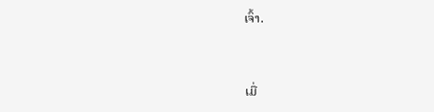ເຈົ້າ.


ເມື່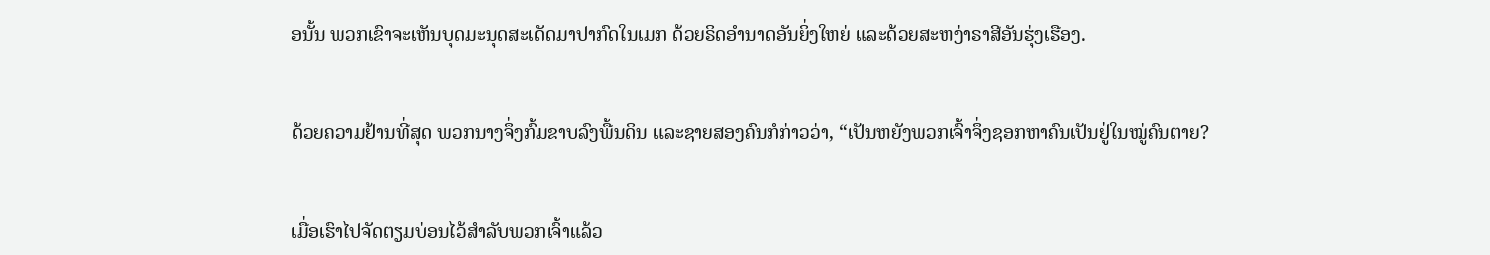ອນັ້ນ ພວກເຂົາຈະເຫັນບຸດມະນຸດສະເດັດມາປາກົດໃນເມກ ດ້ວຍຣິດອຳນາດອັນຍິ່ງໃຫຍ່ ແລະດ້ວຍສະຫງ່າຣາສີອັນຮຸ່ງເຮືອງ.


ດ້ວຍຄວາມຢ້ານທີ່ສຸດ ພວກນາງຈຶ່ງກົ້ມຂາບລົງພື້ນດິນ ແລະຊາຍສອງຄົນກໍກ່າວວ່າ, “ເປັນຫຍັງພວກເຈົ້າຈຶ່ງຊອກຫາຄົນເປັນຢູ່ໃນໝູ່ຄົນຕາຍ?


ເມື່ອເຮົາໄປຈັດຕຽມບ່ອນໄວ້ສຳລັບພວກເຈົ້າແລ້ວ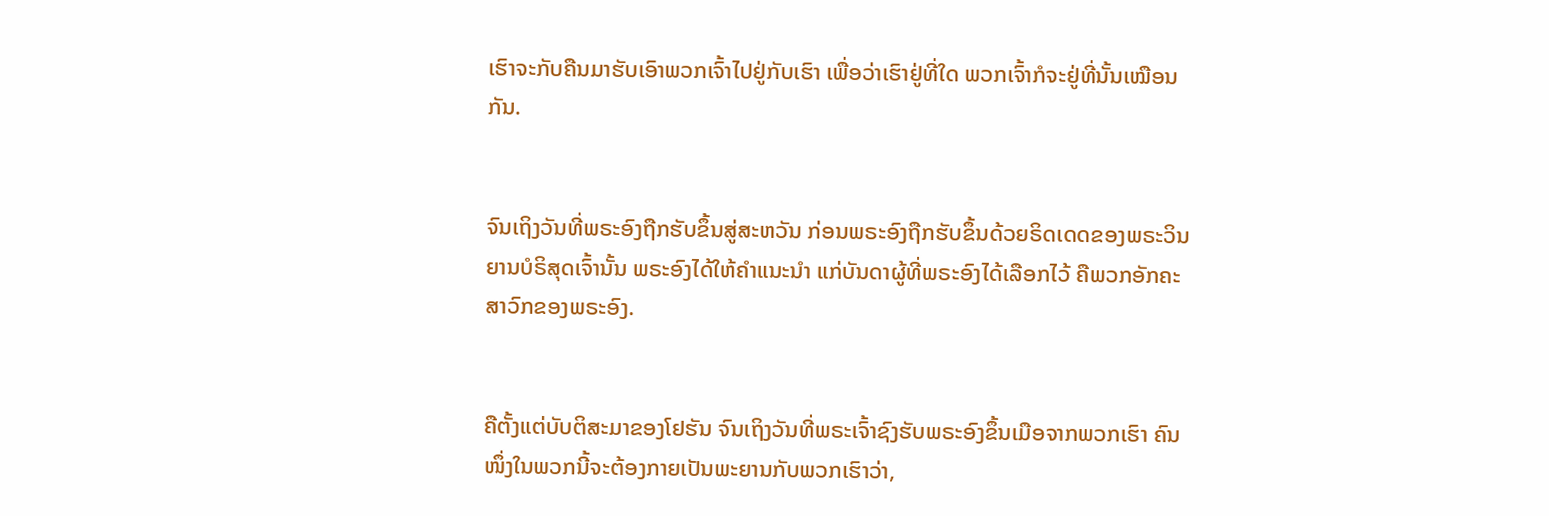ເຮົາຈະກັບຄືນມາຮັບເອົາພວກເຈົ້າໄປຢູ່ກັບເຮົາ ເພື່ອວ່າເຮົາຢູ່ທີ່ໃດ ພວກເຈົ້າກໍຈະຢູ່ທີ່ນັ້ນເໝືອນກັນ.


ຈົນເຖິງວັນທີ່ພຣະອົງຖືກຮັບຂຶ້ນສູ່ສະຫວັນ ກ່ອນພຣະອົງຖືກຮັບຂຶ້ນດ້ວຍຣິດເດດຂອງພຣະວິນຍານບໍຣິສຸດເຈົ້ານັ້ນ ພຣະອົງໄດ້ໃຫ້ຄຳແນະນຳ ແກ່ບັນດາຜູ້ທີ່ພຣະອົງໄດ້ເລືອກໄວ້ ຄືພວກອັກຄະສາວົກຂອງພຣະອົງ.


ຄືຕັ້ງແຕ່ບັບຕິສະມາຂອງໂຢຮັນ ຈົນເຖິງວັນທີ່ພຣະເຈົ້າຊົງຮັບພຣະອົງຂຶ້ນເມືອຈາກພວກເຮົາ ຄົນໜຶ່ງໃນພວກນີ້ຈະຕ້ອງກາຍເປັນພະຍານກັບພວກເຮົາວ່າ,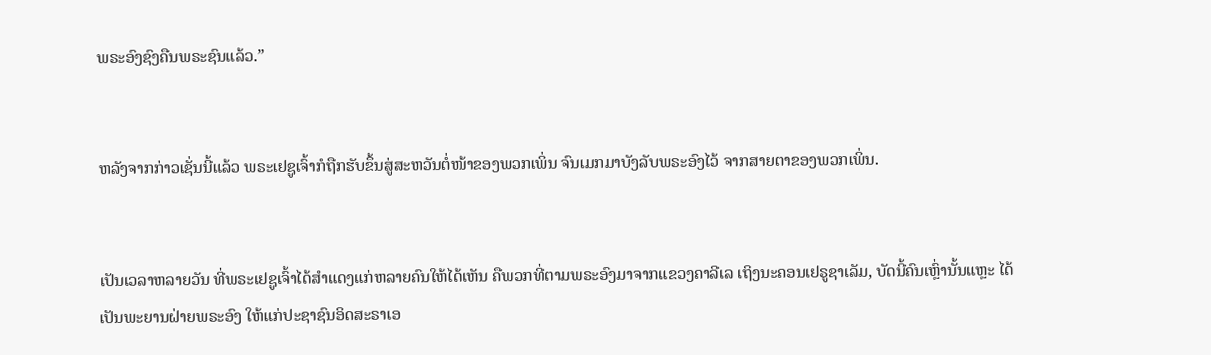ພຣະອົງຊົງຄືນພຣະຊົນແລ້ວ.”


ຫລັງຈາກກ່າວເຊັ່ນນີ້ແລ້ວ ພຣະເຢຊູເຈົ້າກໍຖືກຮັບຂຶ້ນສູ່ສະຫວັນຕໍ່ໜ້າຂອງພວກເພິ່ນ ຈົນເມກມາບັງລັບພຣະອົງໄວ້ ຈາກສາຍຕາຂອງພວກເພິ່ນ.


ເປັນເວລາຫລາຍວັນ ທີ່ພຣະເຢຊູເຈົ້າໄດ້ສຳແດງແກ່ຫລາຍຄົນໃຫ້ໄດ້ເຫັນ ຄືພວກທີ່ຕາມພຣະອົງມາຈາກແຂວງຄາລີເລ ເຖິງນະຄອນເຢຣູຊາເລັມ, ບັດນີ້ຄົນເຫຼົ່ານັ້ນແຫຼະ ໄດ້ເປັນພະຍານຝ່າຍພຣະອົງ ໃຫ້ແກ່ປະຊາຊົນອິດສະຣາເອ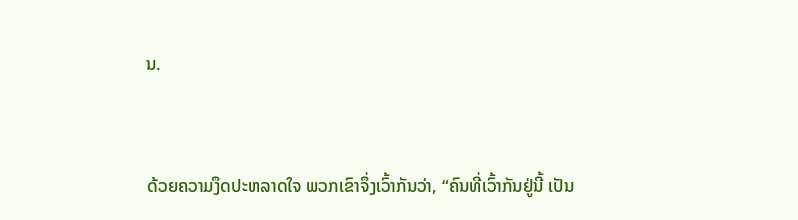ນ.


ດ້ວຍຄວາມງຶດປະຫລາດໃຈ ພວກເຂົາຈຶ່ງເວົ້າກັນວ່າ, “ຄົນທີ່ເວົ້າກັນຢູ່ນີ້ ເປັນ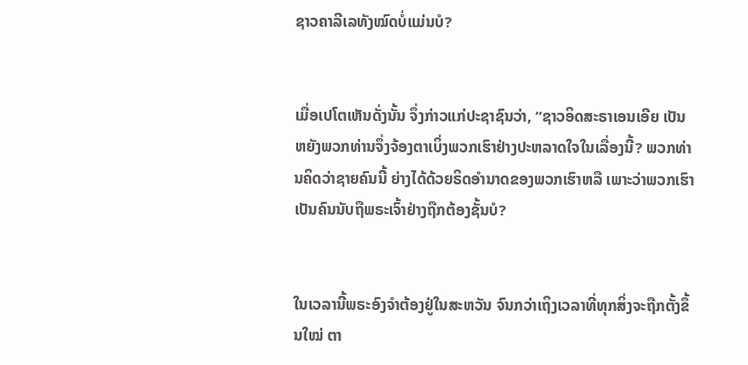ຊາວຄາລີເລທັງໝົດບໍ່ແມ່ນບໍ?


ເມື່ອເປໂຕເຫັນດັ່ງນັ້ນ ຈຶ່ງກ່າວແກ່ປະຊາຊົນວ່າ, “ຊາວອິດສະຣາເອນເອີຍ ເປັນຫຍັງພວກທ່ານຈຶ່ງຈ້ອງຕາເບິ່ງພວກເຮົາຢ່າງປະຫລາດໃຈໃນເລື່ອງນີ້? ພວກທ່ານຄິດວ່າຊາຍຄົນນີ້ ຍ່າງໄດ້ດ້ວຍຣິດອຳນາດຂອງພວກເຮົາຫລື ເພາະວ່າພວກເຮົາເປັນຄົນນັບຖືພຣະເຈົ້າຢ່າງຖືກຕ້ອງຊັ້ນບໍ?


ໃນເວລານີ້ພຣະອົງຈຳຕ້ອງຢູ່ໃນສະຫວັນ ຈົນກວ່າເຖິງເວລາທີ່ທຸກສິ່ງຈະຖືກຕັ້ງຂຶ້ນໃໝ່ ຕາ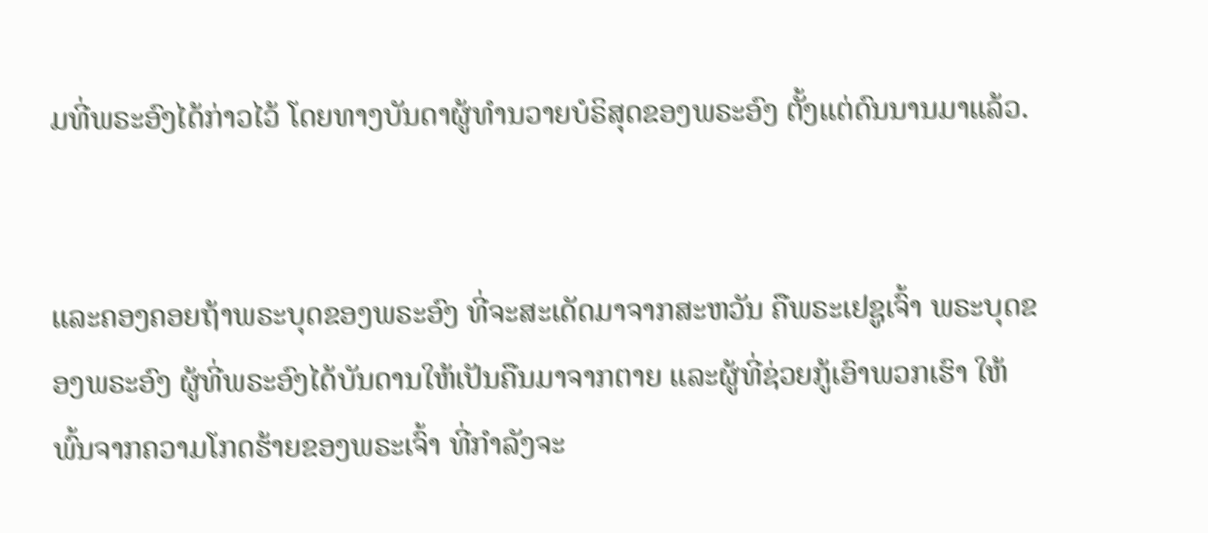ມທີ່ພຣະອົງໄດ້ກ່າວໄວ້ ໂດຍທາງບັນດາຜູ້ທຳນວາຍບໍຣິສຸດຂອງພຣະອົງ ຕັ້ງແຕ່ດົນນານມາແລ້ວ.


ແລະຄອງຄອຍຖ້າພຣະບຸດຂອງພຣະອົງ ທີ່ຈະສະເດັດມາຈາກສະຫວັນ ຄືພຣະເຢຊູເຈົ້າ ພຣະບຸດຂອງພຣະອົງ ຜູ້ທີ່ພຣະອົງໄດ້ບັນດານໃຫ້ເປັນຄືນມາຈາກຕາຍ ແລະຜູ້ທີ່ຊ່ວຍກູ້ເອົາພວກເຮົາ ໃຫ້ພົ້ນຈາກຄວາມໂກດຮ້າຍຂອງພຣະເຈົ້າ ທີ່ກຳລັງຈະ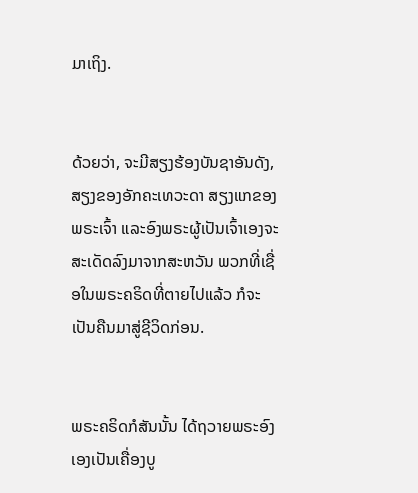ມາເຖິງ.


ດ້ວຍວ່າ, ຈະມີສຽງຮ້ອງບັນຊາອັນດັງ, ສຽງຂອງອັກຄະເທວະດາ ສຽງແກຂອງພຣະເຈົ້າ ແລະອົງພຣະຜູ້ເປັນເຈົ້າເອງຈະສະເດັດລົງມາຈາກສະຫວັນ ພວກທີ່ເຊື່ອໃນພຣະຄຣິດທີ່ຕາຍໄປແລ້ວ ກໍຈະເປັນຄືນມາສູ່ຊີວິດກ່ອນ.


ພຣະຄຣິດກໍສັນນັ້ນ ໄດ້ຖວາຍພຣະອົງເອງເປັນເຄື່ອງບູ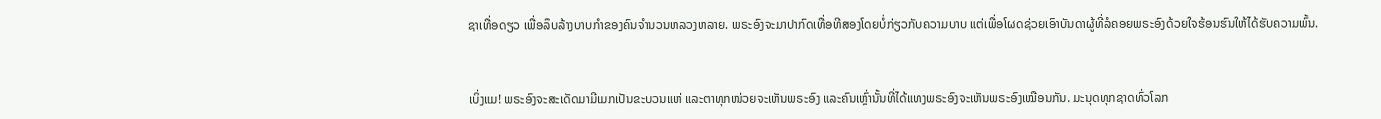ຊາເທື່ອດຽວ ເພື່ອລຶບລ້າງບາບກຳຂອງຄົນຈຳນວນຫລວງຫລາຍ. ພຣະອົງຈະມາປາກົດເທື່ອທີສອງໂດຍບໍ່ກ່ຽວກັບຄວາມບາບ ແຕ່ເພື່ອໂຜດຊ່ວຍເອົາບັນດາຜູ້ທີ່ລໍຄອຍພຣະອົງດ້ວຍໃຈຮ້ອນຮົນໃຫ້ໄດ້ຮັບຄວາມພົ້ນ.


ເບິ່ງແມ! ພຣະອົງຈະສະເດັດມາມີເມກເປັນຂະບວນແຫ່ ແລະຕາທຸກໜ່ວຍຈະເຫັນພຣະອົງ ແລະຄົນເຫຼົ່ານັ້ນທີ່ໄດ້ແທງພຣະອົງຈະເຫັນພຣະອົງເໝືອນກັນ. ມະນຸດທຸກຊາດທົ່ວໂລກ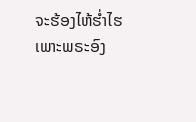ຈະຮ້ອງໄຫ້ຮໍ່າໄຮເພາະພຣະອົງ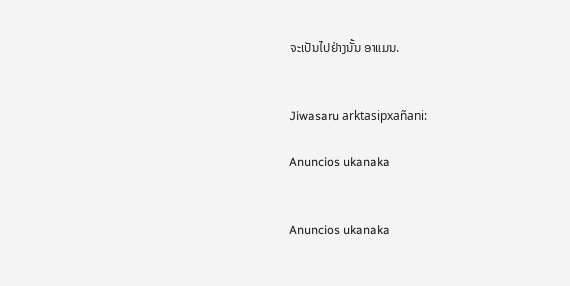ຈະເປັນໄປຢ່າງນັ້ນ ອາແມນ.


Jiwasaru arktasipxañani:

Anuncios ukanaka


Anuncios ukanaka